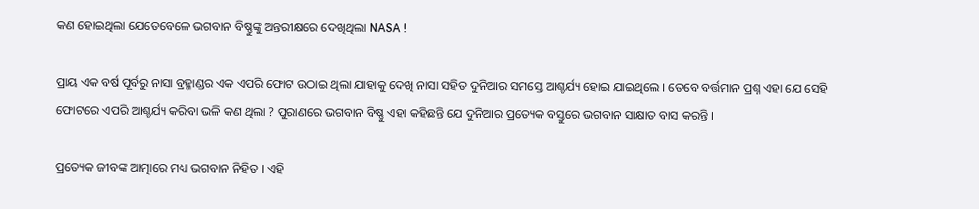କଣ ହୋଇଥିଲା ଯେତେବେଳେ ଭଗବାନ ବିଷ୍ଣୁଙ୍କୁ ଅନ୍ତରୀକ୍ଷରେ ଦେଖିଥିଲା NASA !

ପ୍ରାୟ ଏକ ବର୍ଷ ପୂର୍ବରୁ ନାସା ବ୍ରହ୍ମାଣ୍ଡର ଏକ ଏପରି ଫୋଟ ଉଠାଇ ଥିଲା ଯାହାକୁ ଦେଖି ନାସା ସହିତ ଦୁନିଆର ସମସ୍ତେ ଆଶ୍ଚର୍ଯ୍ୟ ହୋଇ ଯାଇଥିଲେ । ତେବେ ବର୍ତ୍ତମାନ ପ୍ରଶ୍ନ ଏହା ଯେ ସେହି ଫୋଟରେ ଏପରି ଆଶ୍ଚର୍ଯ୍ୟ କରିବା ଭଳି କଣ ଥିଲା ? ପୁରାଣରେ ଭଗବାନ ବିଷ୍ଣୁ ଏହା କହିଛନ୍ତି ଯେ ଦୁନିଆର ପ୍ରତ୍ୟେକ ବସ୍ତୁରେ ଭଗବାନ ସାକ୍ଷାତ ବାସ କରନ୍ତି ।

ପ୍ରତ୍ୟେକ ଜୀବଙ୍କ ଆତ୍ମାରେ ମଧ୍ୟ ଭଗବାନ ନିହିତ । ଏହି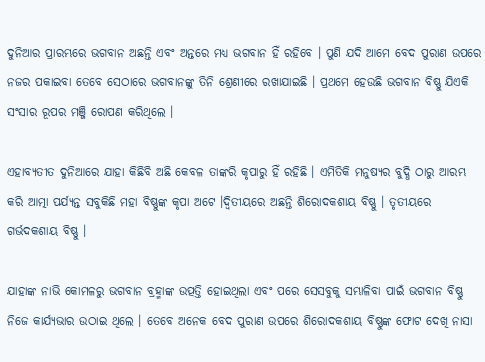ଦୁନିଆର ପ୍ରାରମ୍ଭରେ ଭଗବାନ ଅଛନ୍ତି ଏବଂ ଅନ୍ତରେ ମଧ୍ୟ ଭଗବାନ ହିଁ ରହିବେ । ପୁଣି ଯଦି ଆମେ ବେଦ ପୁରାଣ ଉପରେ ନଜର ପକାଇବା ତେବେ ସେଠାରେ ଭଗବାନଙ୍କୁ ତିନି ଶ୍ରେଣୀରେ ରଖାଯାଇଛି । ପ୍ରଥମେ ହେଉଛି ଭଗବାନ ବିଷ୍ଣୁ ଯିଏକି ସଂସାର ରୂପର ମଞ୍ଜି ରୋପଣ କରିଥିଲେ ।

ଏହାବ୍ୟତୀତ ଦୁନିଆରେ ଯାହା କିଛିବି ଅଛି କେବଳ ତାଙ୍କରି କୃପାରୁ ହିଁ ରହିଛି । ଏମିତିକି ମନୁଷ୍ୟର ବୁଦ୍ଧି ଠାରୁ ଆରମ୍ଭ କରି ଆତ୍ମା ପର୍ଯ୍ୟନ୍ତ ସବୁକିଛି ମହା ବିଷ୍ଣୁଙ୍କ କୃପା ଅଟେ ।ଦ୍ୱିତୀୟରେ ଅଛନ୍ତି ଶିରୋଦକଶାୟ ବିଷ୍ଣୁ । ତୃତୀୟରେ ଗର୍ଭଦକଶାୟ ବିଷ୍ଣୁ ।

ଯାହାଙ୍କ ନାଭି କୋମଳରୁ ଭଗବାନ ବ୍ରହ୍ମାଙ୍କ ଉତ୍ପତ୍ତି ହୋଇଥିଲା ଏବଂ ପରେ ସେସବୁକୁ ସମ୍ଭାଳିବା ପାଇଁ ଭଗବାନ ବିଷ୍ଣୁ ନିଜେ କାର୍ଯ୍ୟଭାର ଉଠାଇ ଥିଲେ । ତେବେ ଅନେକ ବେଦ ପୁରାଣ ଉପରେ ଶିରୋଦକଶାୟ ବିଷ୍ଣୁଙ୍କ ଫୋଟ ଦେଖି ନାସା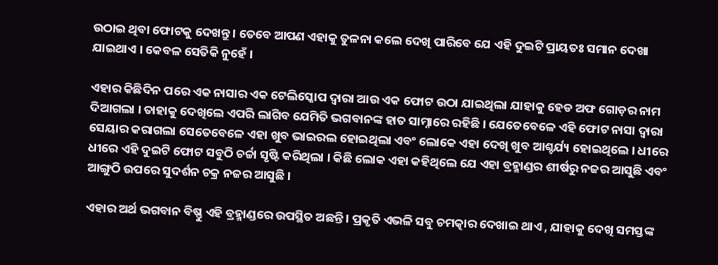ଉଠାଇ ଥିବା ଫୋଟକୁ ଦେଖନ୍ତୁ । ତେବେ ଆପଣ ଏହାକୁ ତୁଳନା କଲେ ଦେଖି ପାରିବେ ଯେ ଏହି ଦୁଇଟି ପ୍ରାୟତଃ ସମାନ ଦେଖା ଯାଇଥାଏ । କେବଳ ସେତିକି ନୁହେଁ ।

ଏହାର କିଛିଦିନ ପରେ ଏକ ନାସାର ଏକ ଟେଲିସ୍କୋପ ଦ୍ୱାରା ଆଉ ଏକ ଫୋଟ ଉଠା ଯାଇଥିଲା ଯାହାକୁ ହେଡ ଅଫ ଗୋଡ଼ର ନାମ ଦିଆଗଲା । ତାହାକୁ ଦେଖିଲେ ଏପରି ଲାଗିବ ଯେମିତି ଭଗବାନଙ୍କ ହାତ ସାମ୍ନାରେ ରହିଛି । ଯେତେବେଳେ ଏହି ଫୋଟ ନାସା ଦ୍ୱାରା ସେୟାର କରାଗଲା ସେତେବେଳେ ଏହା ଖୁବ ଭାଇରଲ ହୋଇଥିଲା ଏବଂ ଲୋକେ ଏହା ଦେଖି ଖୁବ ଆଶ୍ଚର୍ଯ୍ୟ ହୋଇଥିଲେ । ଧୀରେ ଧୀରେ ଏହି ଦୁଇଟି ଫୋଟ ସବୁଠି ଚର୍ଚ୍ଚା ସୃଷ୍ଟି କରିଥିଲା । କିଛି ଲୋକ ଏହା କହିଥିଲେ ଯେ ଏହା ବ୍ରହ୍ମାଣ୍ଡର ଶୀର୍ଷରୁ ନଜର ଆସୁଛି ଏବଂ ଆଙ୍ଗୁଠି ଉପରେ ସୁଦର୍ଶନ ଚକ୍ର ନଜର ଆସୁଛି ।

ଏହାର ଅର୍ଥ ଭଗବାନ ବିଷ୍ଣୁ ଏହି ବ୍ରହ୍ମାଣ୍ଡରେ ଉପସ୍ଥିତ ଅଛନ୍ତି । ପ୍ରକୃତି ଏଭଳି ସବୁ ଚମତ୍କାର ଦେଖାଇ ଥାଏ , ଯାହାକୁ ଦେଖି ସମସ୍ତଙ୍କ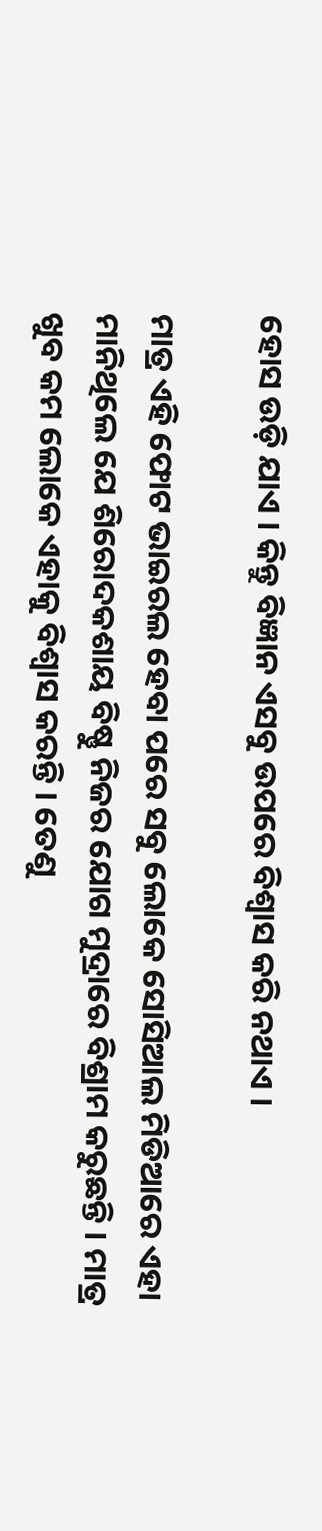ହୋସ ଉଡ଼ି ଯାଏ । କିନ୍ତୁ ବିଜ୍ଞାନ ଏସବୁ ଉପରେ ବିଶ୍ୱାସ କରି ନଥାଏ ।

ମାତ୍ର ଏହି ଫୋଟ ଭାଇରଲ ହେବା ପରେ ସବୁ ଲୋକେ ସୋସିଆଲ ମିଡିଆରେ ଏହା ମାନିଥିଲେ ଯେ ଶିରୋଦକଶାୟ ବିଷ୍ଣୁ ନିଜର ଯୋଗ ମୁଦ୍ରାରେ ବିଶ୍ରାମ କରୁଛନ୍ତି । ମାତ୍ର ଖୁବ କମ ଲୋକେ ଏହାକୁ ବିଶ୍ୱାସ କରନ୍ତି । ତେଣୁ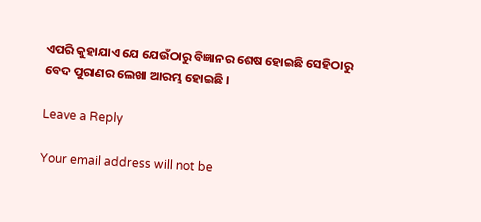ଏପରି କୁହାଯାଏ ଯେ ଯେଉଁଠାରୁ ବିଜ୍ଞାନର ଶେଷ ହୋଇଛି ସେହିଠାରୁ ବେଦ ପୁରାଣର ଲେଖା ଆରମ୍ଭ ହୋଇଛି ।

Leave a Reply

Your email address will not be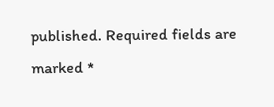published. Required fields are marked *